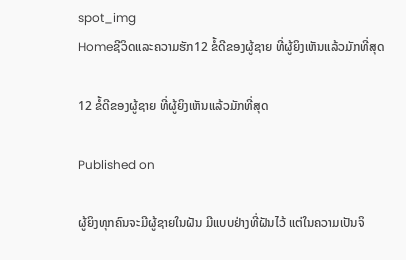spot_img
Homeຊີວິດແລະຄວາມຮັກ12 ຂໍ້ດີຂອງຜູ້ຊາຍ ທີ່ຜູ້ຍິງເຫັນແລ້ວມັກທີ່ສຸດ

12 ຂໍ້ດີຂອງຜູ້ຊາຍ ທີ່ຜູ້ຍິງເຫັນແລ້ວມັກທີ່ສຸດ

Published on

ຜູ້ຍິງທຸກຄົນຈະມີຜູ້ຊາຍໃນຝັນ ມີແບບຢ່າງທີ່ຝັນໄວ້ ແຕ່ໃນຄວາມເປັນຈິ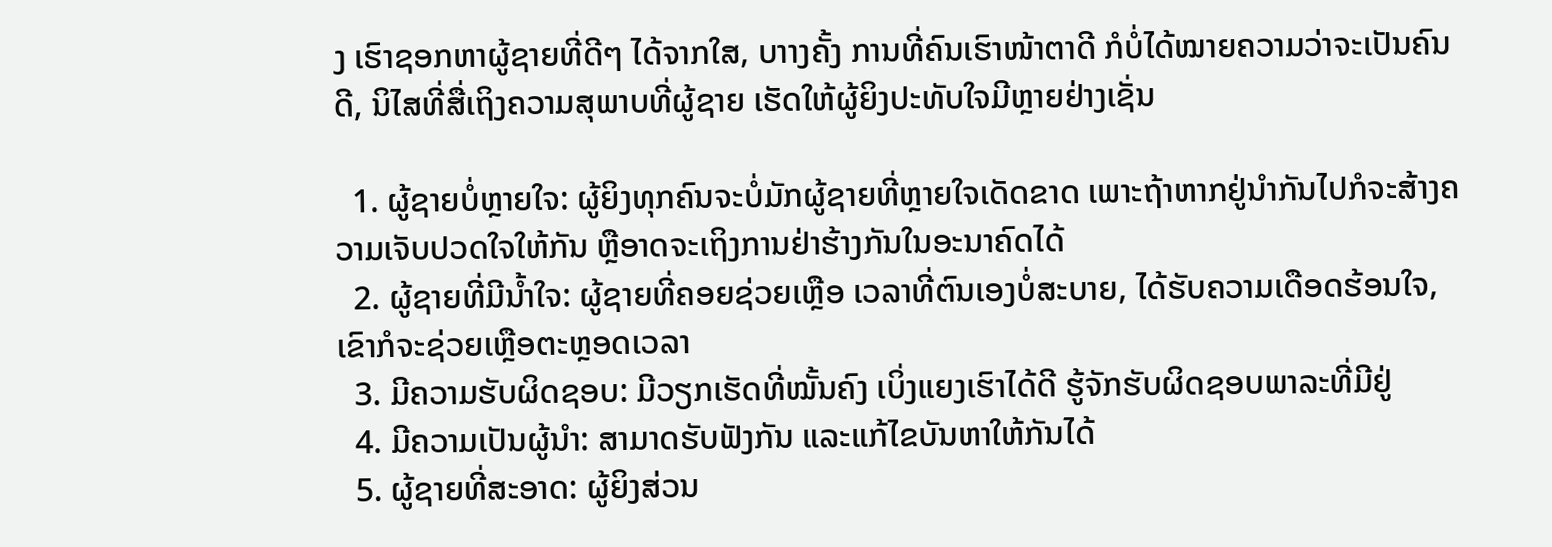ງ ເຮົາຊອກຫາຜູ້ຊາຍທີ່ດີໆ ໄດ້ຈາກໃສ, ບາາງຄັ້ງ ການທີ່ຄົນເຮົາໜ້າຕາດີ ກໍບໍ່ໄດ້ໝາຍຄວາມວ່າຈະເປັນຄົນດີ, ນິໄສທີ່ສື່ເຖິງຄວາມສຸພາບທີ່ຜູ້ຊາຍ ເຮັດໃຫ້ຜູ້ຍິງປະທັບໃຈມີຫຼາຍຢ່າງເຊັ່ນ

  1. ຜູ້ຊາຍບໍ່ຫຼາຍໃຈ: ຜູ້ຍິງທຸກຄົນຈະບໍ່ມັກຜູ້ຊາຍທີ່ຫຼາຍໃຈເດັດຂາດ ເພາະຖ້າຫາກຢູ່ນຳກັນໄປກໍຈະສ້າງຄວາມເຈັບປວດໃຈໃຫ້ກັນ ຫຼືອາດຈະເຖິງການຢ່າຮ້າງກັນໃນອະນາຄົດໄດ້
  2. ຜູ້ຊາຍທີ່ມີນໍ້າໃຈ: ຜູ້ຊາຍທີ່ຄອຍຊ່ວຍເຫຼືອ ເວລາທີ່ຕົນເອງບໍ່ສະບາຍ, ໄດ້ຮັບຄວາມເດືອດຮ້ອນໃຈ, ເຂົາກໍຈະຊ່ວຍເຫຼືອຕະຫຼອດເວລາ
  3. ມີຄວາມຮັບຜິດຊອບ: ມີວຽກເຮັດທີ່ໝັ້ນຄົງ ເບິ່ງແຍງເຮົາໄດ້ດີ ຮູ້ຈັກຮັບຜິດຊອບພາລະທີ່ມີຢູ່
  4. ມີຄວາມເປັນຜູ້ນຳ: ສາມາດຮັບຟັງກັນ ແລະແກ້ໄຂບັນຫາໃຫ້ກັນໄດ້
  5. ຜູ້ຊາຍທີ່ສະອາດ: ຜູ້ຍິງສ່ວນ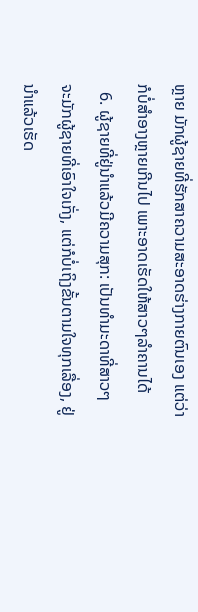ຫຼາຍ ມັກຜູ້ຊາຍທີ່ຮັກສາຄວາມສະອາດຮ່າງກາຍຕົນເອງ ແຕ່ວ່າກໍບໍ່ສຳອາງຫຼາຍເກີນໄປ ເພາະອາດເຮັດໃຫ້ສາວໆລຳຄານໄດ້
  6. ຜູ້ຊາຍທີ່ຢູ່ນຳແລ້ວມີຄວາມສຸກ: ເປັນທຳມະດາທີ່ສາວໆ ຈະມັກຜູ້ຊາຍທີ່ເອົາໃຈເກັ່ງ, ແຕ່ກໍບໍ່ເຖິງຂັ້ນຕາມໃຈທຸກເລື່ອງ, ຢູ່ນຳແລ້ວເຮັດ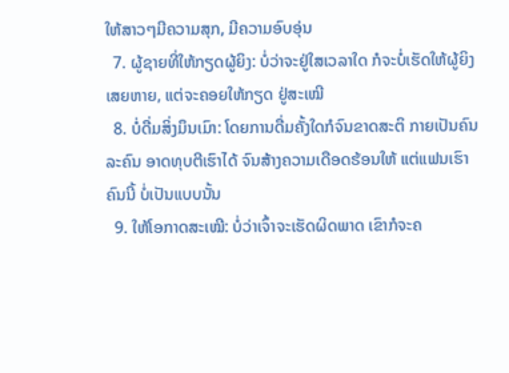ໃຫ້ສາວໆມີຄວາມສຸກ, ມີຄວາມອົບອຸ່ນ
  7. ຜູ້ຊາຍທີ່ໃຫ້ກຽດຜູ້ຍິງ: ບໍ່ວ່າຈະຢູ່ໃສເວລາໃດ ກໍຈະບໍ່ເຮັດໃຫ້ຜູ້ຍິງເສຍຫາຍ, ແຕ່ຈະຄອຍໃຫ້ກຽດ ຢູ່ສະເໝີ
  8. ບໍ່ດື່ມສິ່ງມຶນເມົາ: ໂດຍການດື່ມຄັ້ງໃດກໍຈົນຂາດສະຕິ ກາຍເປັນຄົນລະຄົນ ອາດທຸບຕີເຮົາໄດ້ ຈົນສ້າງຄວາມເດືອດຮ້ອນໃຫ້ ແຕ່ແຟນເຮົາຄົນນີ້ ບໍ່ເປັນແບບນັ້ນ
  9. ໃຫ້ໂອກາດສະເໝີ: ບໍ່ວ່າເຈົ້າຈະເຮັດຜິດພາດ ເຂົາກໍຈະຄ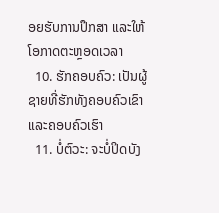ອຍຮັບການປຶກສາ ແລະໃຫ້ໂອກາດຕະຫຼອດເວລາ
  10. ຮັກຄອບຄົວ: ເປັນຜູ້ຊາຍທີ່ຮັກທັງຄອບຄົວເຂົາ ແລະຄອບຄົວເຮົາ
  11. ບໍ່ຕົວະ: ຈະບໍ່ປິດບັງ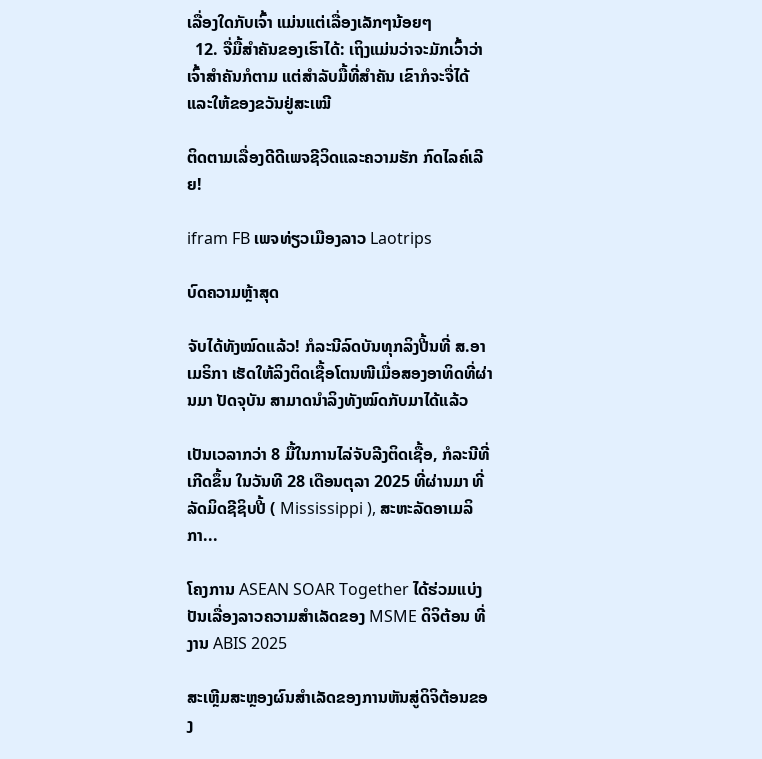ເລື່ອງໃດກັບເຈົ້າ ແມ່ນແຕ່ເລື່ອງເລັກໆນ້ອຍໆ
  12. ຈື່ມື້ສຳຄັນຂອງເຮົາໄດ້: ເຖິງແມ່ນວ່າຈະມັກເວົ້າວ່າເຈົ້າສຳຄັນກໍຕາມ ແຕ່ສຳລັບມື້ທີ່ສຳຄັນ ເຂົາກໍຈະຈື່ໄດ້ ແລະໃຫ້ຂອງຂວັນຢູ່ສະເໝີ

ຕິດຕາມເລື່ອງດີດີເພຈຊີວິດແລະຄວາມຮັກ ກົດໄລຄ໌ເລີຍ!

ifram FB ເພຈທ່ຽວເມືອງລາວ Laotrips

ບົດຄວາມຫຼ້າສຸດ

ຈັບໄດ້ທັງໝົດແລ້ວ! ກໍລະນີລົດບັນທຸກລິງປີ້ນທີ່ ສ.ອາເມຣິກາ ເຮັດໃຫ້ລິງຕິດເຊື້ອໂຕນໜີເມື່ອສອງອາທິດທີ່ຜ່ານມາ ປັດຈຸບັນ ສາມາດນຳລິງທັງໝົດກັບມາໄດ້ແລ້ວ

ເປັນເວລາກວ່າ 8 ມື້ໃນການໄລ່ຈັບລີງຕິດເຊື້ອ, ກໍລະນີທີ່ເກີດຂຶ້ນ ໃນວັນທີ 28 ເດືອນຕຸລາ 2025 ທີ່ຜ່ານມາ ທີ່ລັດມິດຊີຊິບປີ້ ( Mississippi ), ສະຫະລັດອາເມລິກາ...

ໂຄງການ ASEAN SOAR Together ໄດ້ຮ່ວມແບ່ງປັນເລື່ອງລາວຄວາມສໍາເລັດຂອງ MSME ດິຈິຕ້ອນ ທີ່ງານ ABIS 2025

ສະເຫຼີມສະຫຼອງຜົນສໍາເລັດຂອງການຫັນສູ່ດິຈິຕ້ອນຂອງ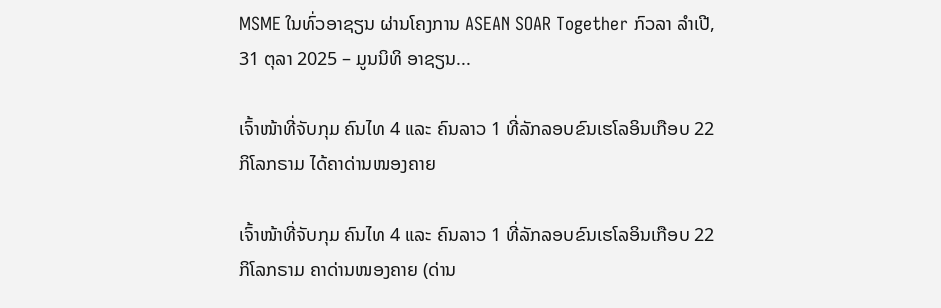MSME ໃນທົ່ວອາຊຽນ ຜ່ານໂຄງການ ASEAN SOAR Together ກົວລາ ລໍາເປີ, 31 ຕຸລາ 2025 – ມູນນິທິ ອາຊຽນ...

ເຈົ້າໜ້າທີ່ຈັບກຸມ ຄົນໄທ 4 ແລະ ຄົນລາວ 1 ທີ່ລັກລອບຂົນເຮໂລອິນເກືອບ 22 ກິໂລກຣາມ ໄດ້ຄາດ່ານໜອງຄາຍ

ເຈົ້າໜ້າທີ່ຈັບກຸມ ຄົນໄທ 4 ແລະ ຄົນລາວ 1 ທີ່ລັກລອບຂົນເຮໂລອິນເກືອບ 22 ກິໂລກຣາມ ຄາດ່ານໜອງຄາຍ (ດ່ານ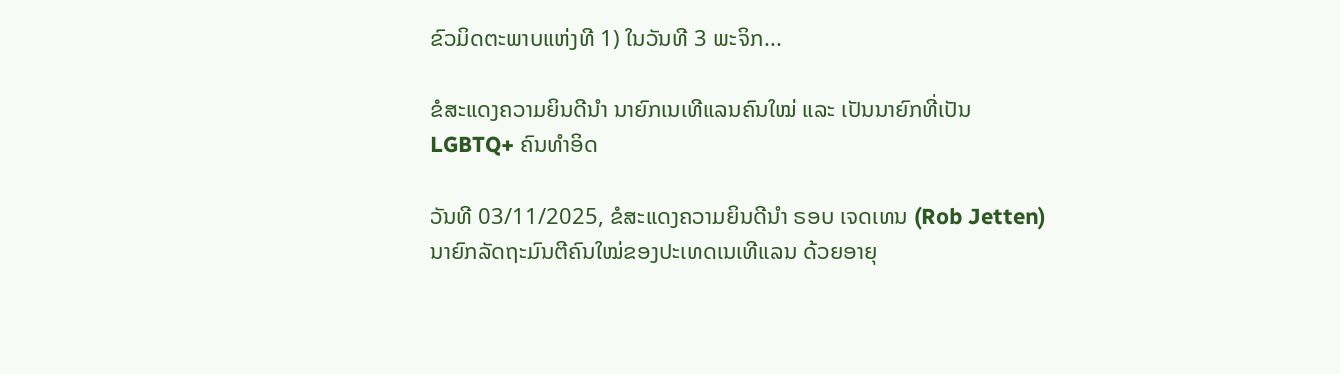ຂົວມິດຕະພາບແຫ່ງທີ 1) ໃນວັນທີ 3 ພະຈິກ...

ຂໍສະແດງຄວາມຍິນດີນຳ ນາຍົກເນເທີແລນຄົນໃໝ່ ແລະ ເປັນນາຍົກທີ່ເປັນ LGBTQ+ ຄົນທຳອິດ

ວັນທີ 03/11/2025, ຂໍສະແດງຄວາມຍິນດີນຳ ຣອບ ເຈດເທນ (Rob Jetten) ນາຍົກລັດຖະມົນຕີຄົນໃໝ່ຂອງປະເທດເນເທີແລນ ດ້ວຍອາຍຸ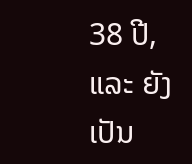38 ປີ, ແລະ ຍັງເປັນ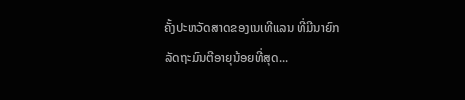ຄັ້ງປະຫວັດສາດຂອງເນເທີແລນ ທີ່ມີນາຍົກລັດຖະມົນຕີອາຍຸນ້ອຍທີ່ສຸດ...